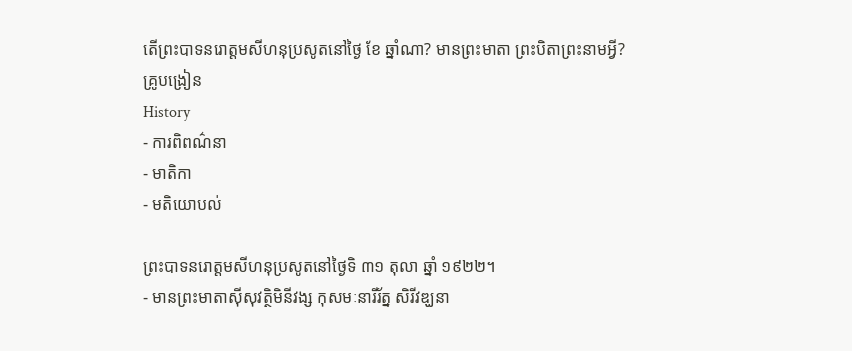តើព្រះបាទនរោត្តមសីហនុប្រសូតនៅថ្ងៃ ខែ ឆ្នាំណា? មានព្រះមាតា ព្រះបិតាព្រះនាមអ្វី?
គ្រូបង្រៀន
History
- ការពិពណ៌នា
- មាតិកា
- មតិយោបល់

ព្រះបាទនរោត្តមសីហនុប្រសូតនៅថ្ងៃទិ ៣១ តុលា ឆ្នាំ ១៩២២។
- មានព្រះមាតាស៊ីសុវត្ថិមិនីវង្ស កុសមៈនារីរ័ត្ន សិរីវឌ្ឃនា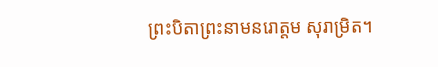ព្រះបិតាព្រះនាមនរោត្តម សុរាម្រិត។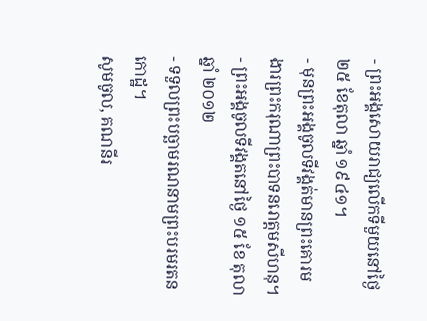- ព្រះអង្គសោយរាជ្យលើកទីមួយនៅថ្ងៃ ២៥ ខែតុលា ឆ្នាំ ១៩៤១។
- មុនព្រះអង្គចូលទីវង្គត់មានព្រះគោរមងារព្រះករុណាព្រះបាទនរោត្តមសីហនុ។
- ព្រះអង្គចូលទីវង្គតនៅថ្ងៃ ១៥ ខែ តុលា ឆ្នាំ ២០១២
- ទទួលព្រះបច្ឆាមរណនាមព្រះបរមរតនកោដ្ឋ។
សូមចូល, គណនីរ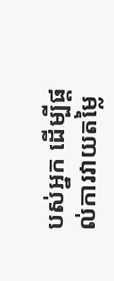បស់អ្នក ដើម្បីផ្តល់ការវាយតម្លៃ